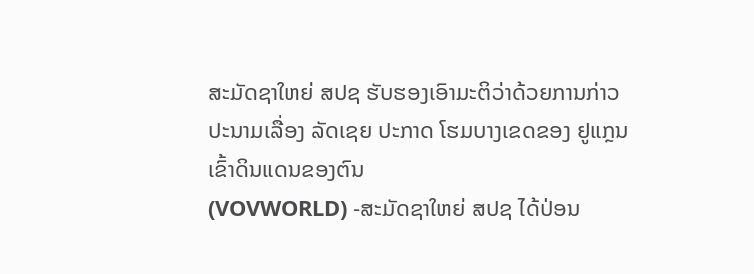ສະມັດຊາໃຫຍ່ ສປຊ ຮັບຮອງເອົາມະຕິວ່າດ້ວຍການກ່າວປະນາມເລື່ອງ ລັດເຊຍ ປະກາດ ໂຮມບາງເຂດຂອງ ຢູແກຼນ ເຂົ້າດິນແດນຂອງຕົນ
(VOVWORLD) -ສະມັດຊາໃຫຍ່ ສປຊ ໄດ້ປ່ອນ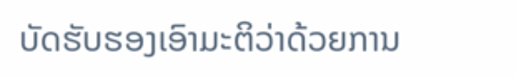ບັດຮັບຮອງເອົາມະຕິວ່າດ້ວຍການ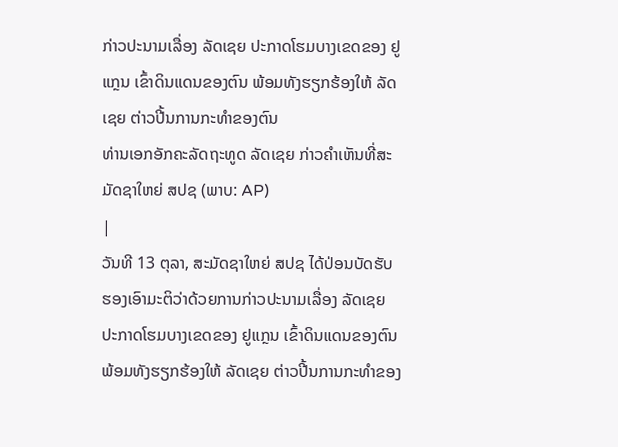ກ່າວປະນາມເລື່ອງ ລັດເຊຍ ປະກາດໂຮມບາງເຂດຂອງ ຢູແກຼນ ເຂົ້າດິນແດນຂອງຕົນ ພ້ອມທັງຮຽກຮ້ອງໃຫ້ ລັດເຊຍ ຕ່າວປີ້ນການກະທຳຂອງຕົນ
ທ່ານເອກອັກຄະລັດຖະທູດ ລັດເຊຍ ກ່າວຄຳເຫັນທີ່ສະມັດຊາໃຫຍ່ ສປຊ (ພາບ: AP)
|
ວັນທີ 13 ຕຸລາ, ສະມັດຊາໃຫຍ່ ສປຊ ໄດ້ປ່ອນບັດຮັບຮອງເອົາມະຕິວ່າດ້ວຍການກ່າວປະນາມເລື່ອງ ລັດເຊຍ ປະກາດໂຮມບາງເຂດຂອງ ຢູແກຼນ ເຂົ້າດິນແດນຂອງຕົນ ພ້ອມທັງຮຽກຮ້ອງໃຫ້ ລັດເຊຍ ຕ່າວປີ້ນການກະທຳຂອງ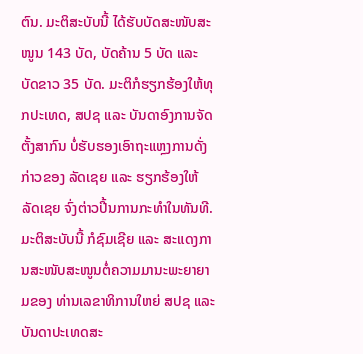ຕົນ. ມະຕິສະບັບນີ້ ໄດ້ຮັບບັດສະໜັບສະໜູນ 143 ບັດ, ບັດຄ້ານ 5 ບັດ ແລະ ບັດຂາວ 35 ບັດ. ມະຕິກໍຮຽກຮ້ອງໃຫ້ທຸກປະເທດ, ສປຊ ແລະ ບັນດາອົງການຈັດຕັ້ງສາກົນ ບໍ່ຮັບຮອງເອົາຖະແຫຼງການດັ່ງກ່າວຂອງ ລັດເຊຍ ແລະ ຮຽກຮ້ອງໃຫ້ ລັດເຊຍ ຈົ່ງຕ່າວປີ້ນການກະທຳໃນທັນທີ. ມະຕິສະບັບນີ້ ກໍຊົມເຊີຍ ແລະ ສະແດງການສະໜັບສະໜູນຕໍ່ຄວາມມານະພະຍາຍາມຂອງ ທ່ານເລຂາທິການໃຫຍ່ ສປຊ ແລະ ບັນດາປະເທດສະ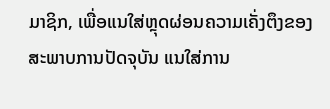ມາຊິກ, ເພື່ອແນໃສ່ຫຼຸດຜ່ອນຄວາມເຄັ່ງຕຶງຂອງສະພາບການປັດຈຸບັນ ແນໃສ່ການ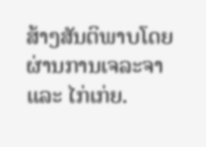ສ້າງສັນຕິພາບໂດຍຜ່ານການເຈລະຈາ ແລະ ໄກ່ເກ່ຍ.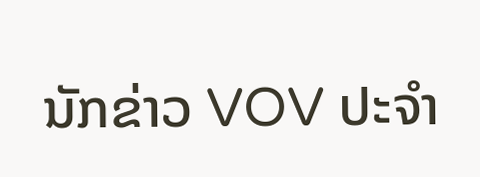ນັກຂ່າວ VOV ປະຈຳ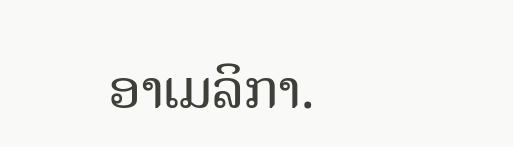ອາເມລິກາ.